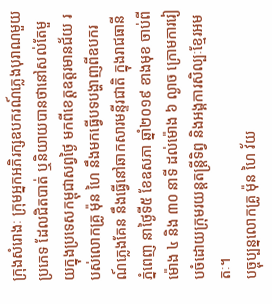ក្រុងសំរោងៈ ក្រុមអ្នកអភិរក្សឧបករណ៍ភ្លេងបុរាណមួយប្រភេទ ដែលជិតបាត់ ឬនិយាយបានថានៅសល់តែមួយក្នុងប្រទេសកម្ពុជាសព្វថ្ងៃ មកពីខេត្តឧត្តរមានជ័យ របស់លោកគ្រូ ម៉ុន ហៃ នឹងមកធ្វើបទបង្ហាញពីឧបករណ៍ភ្លេងគែន នឹងធ្វើនៅឆាកសារមន្ទីរជាតិ ក្នុងរាជធានីភ្នំពេញ នាថ្ងៃទី៥ ខែឧសភា ឆ្នាំ២០១៩ ខាងមុខ ចាប់ពីម៉ោង ៤ និង ៣០ នាទី ដល់ម៉ោង ៦ ល្ងាច ក្រោមការរៀបចំដោយក្រុមរយន្តតន្រ្តីទិព្វ និងអង្គការសិល្បៈខ្មែរអមតៈ។
បច្ចុប្បន្នលោកគ្រូ ម៉ុន ហៃ វ័យ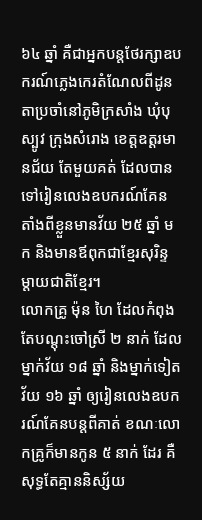៦៤ ឆ្នាំ គឺជាអ្នកបន្តថែរក្សាឧបករណ៍ភ្លេងកេរតំណែលពីដូនតាប្រចាំនៅភូមិក្រសាំង ឃុំបុស្បូវ ក្រុងសំរោង ខេត្តឧត្តរមានជ័យ តែមួយគត់ ដែលបានទៅរៀនលេងឧបករណ៍គែន តាំងពីខ្លួនមានវ័យ ២៥ ឆ្នាំ មក និងមានឪពុកជាខ្មែរសុរិន្ទ ម្ដាយជាតិខ្មែរ។
លោកគ្រូ ម៉ុន ហៃ ដែលកំពុងតែបណ្តុះចៅស្រី ២ នាក់ ដែលម្នាក់វ័យ ១៨ ឆ្នាំ និងម្នាក់ទៀត វ័យ ១៦ ឆ្នាំ ឲ្យរៀនលេងឧបករណ៍គែនបន្តពីគាត់ ខណៈលោកគ្រូក៏មានកូន ៥ នាក់ ដែរ គឺសុទ្ធតែគ្មាននិស្ស័យ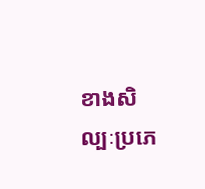ខាងសិល្បៈប្រភេ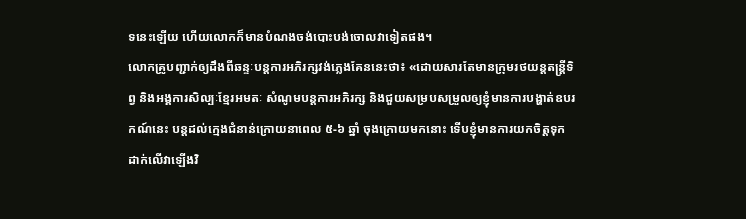ទនេះឡើយ ហើយលោកក៏មានបំណងចង់បោះបង់ចោលវាទៀតផង។
លោកគ្រូបញ្ជាក់ឲ្យដឹងពីឆន្ទៈបន្តការអភិរក្សវង់ភ្លេងគែននេះថា៖ «ដោយសារតែមានក្រុមរថយន្តតន្រ្តីទិព្វ និងអង្គការសិល្បៈខ្មែរអមតៈ សំណូមបន្តការអភិរក្ស និងជួយសម្របសម្រួលឲ្យខ្ញុំមានការបង្ហាត់ឧបរកណ៍នេះ បន្តដល់ក្មេងជំនាន់ក្រោយនាពេល ៥-៦ ឆ្នាំ ចុងក្រោយមកនោះ ទើបខ្ញុំមានការយកចិត្តទុកដាក់លើវាឡើងវិ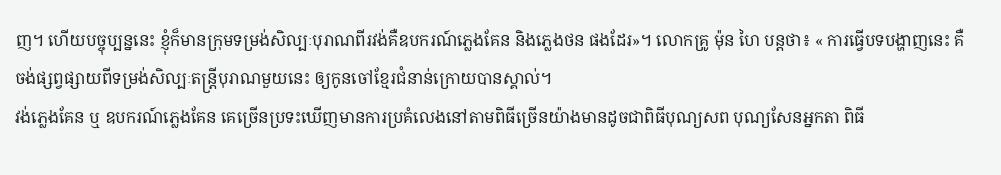ញ។ ហើយបច្ចុប្បន្ននេះ ខ្ញុំក៏មានក្រុមទម្រង់សិល្បៈបុរាណពីរវង់គឺឧបករណ៍ភ្លេងគែន និងភ្លេងថន ផងដែរ»។ លោកគ្រូ ម៉ុន ហៃ បន្តថា៖ « ការធ្វើបទបង្ហាញនេះ គឺចង់ផ្សព្វផ្សាយពីទម្រង់សិល្បៈតន្រ្តីបុរាណមួយនេះ ឲ្យកូនចៅខ្មែរជំនាន់ក្រោយបានស្គាល់។
វង់ភ្លេងគែន ឬ ឧបករណ៍ភ្លេងគែន គេច្រើនប្រទះឃើញមានការប្រគំលេងនៅតាមពិធីច្រើនយ៉ាងមានដូចជាពិធីបុណ្យសព បុណ្យសែនអ្នកតា ពិធី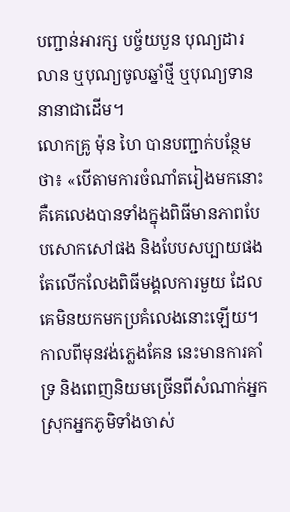បញ្ជាន់អារក្ស បច្ច័យបួន បុណ្យដារលាន ឬបុណ្យចូលឆ្នាំថ្មី ឬបុណ្យទាននានាជាដើម។
លោកគ្រូ ម៉ុន ហៃ បានបញ្ជាក់បន្ថែមថា៖ «បើតាមការចំណាំតរៀងមកនោះ គឺគេលេងបានទាំងក្នុងពិធីមានភាពបែបសោកសៅផង និងបែបសប្បាយផង តែលើកលែងពិធីមង្គលការមួយ ដែលគេមិនយកមកប្រគំលេងនោះឡើយ។ កាលពីមុនវង់ភ្លេងគែន នេះមានការគាំទ្រ និងពេញនិយមច្រើនពីសំណាក់អ្នកស្រុកអ្នកភូមិទាំងចាស់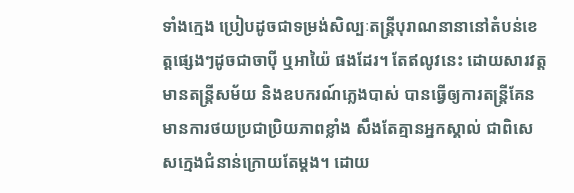ទាំងក្មេង ប្រៀបដូចជាទម្រង់សិល្បៈតន្រ្តីបុរាណនានានៅតំបន់ខេត្តផ្សេងៗដូចជាចាប៉ី ឬអាយ៉ៃ ផងដែរ។ តែឥលូវនេះ ដោយសារវត្តមានតន្រ្តីសម័យ និងឧបករណ៍ភ្លេងបាស់ បានធ្វើឲ្យការតន្រ្តីគែន មានការថយប្រជាប្រិយភាពខ្លាំង សឹងតែគ្មានអ្នកស្គាល់ ជាពិសេសក្មេងជំនាន់ក្រោយតែម្តង។ ដោយ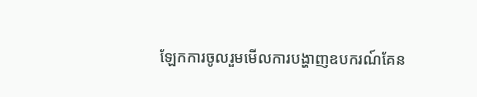ឡែកការចូលរួមមើលការបង្ហាញឧបករណ៍គែន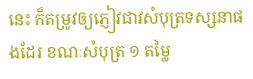នេះ ក៏តម្រូវឲ្យភ្ញៀវជាវសំបុត្រទស្សនាផងដែរ ខណៈសំបុត្រ ១ តម្លៃ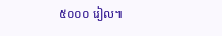៥០០០ រៀល៕